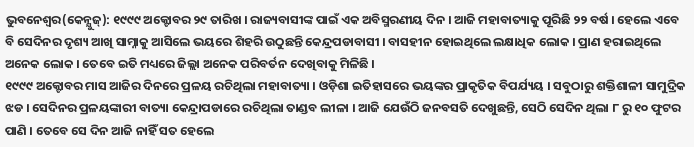ଭୁବନେଶ୍ବର(କେନ୍ଯୁଜ୍): ୧୯୯୯ ଅକ୍ଟୋବର ୨୯ ତାରିଖ । ରାଜ୍ୟବାସୀଙ୍କ ପାଇଁ ଏକ ଅବିସ୍ମରଣୀୟ ଦିନ । ଆଜି ମହାବାତ୍ୟାକୁ ପୂରିଛି ୨୨ ବର୍ଷ । ହେଲେ ଏବେ ବି ସେଦିନର ଦୃଶ୍ୟ ଆଖି ସାମ୍ନାକୁ ଆସିଲେ ଭୟରେ ଶିହରି ଉଠୁଛନ୍ତି କେନ୍ଦ୍ରପଡାବାସୀ । ବାସହୀନ ହୋଇଥିଲେ ଲକ୍ଷାଧିକ ଲୋକ । ପ୍ରାଣ ହରାଇଥିଲେ ଅନେକ ଲୋକ । ତେବେ ଇତି ମଧ୍ୟରେ ଜିଲ୍ଲା ଅନେକ ପରିବର୍ତନ ଦେଖିବାକୁ ମିଳିଛି ।
୧୯୯୯ ଅକ୍ଟୋବର ମାସ ଆଜିର ଦିନରେ ପ୍ରଳୟ ରଚିଥିଲା ମହାବାତ୍ୟା । ଓଡ଼ିଶା ଇତିହାସରେ ଭୟଙ୍କର ପ୍ରାକୃତିକ ବିପର୍ଯ୍ୟୟ । ସବୁଠାରୁ ଶକ୍ତିଶାଳୀ ସାମୁଦ୍ରିକ ଝଡ । ସେଦିନର ପ୍ରଳୟଙ୍କାରୀ ବାତ୍ୟା କେନ୍ଦ୍ରାପଡାରେ ରଚିଥିଲା ତାଣ୍ଡବ ଲୀଳା । ଆଜି ଯେଉଁଠି ଜନବସତି ଦେଖୁଛନ୍ତି, ସେଠି ସେଦିନ ଥିଲା ୮ ରୁ ୧୦ ଫୁଟର ପାଣି । ତେବେ ସେ ଦିନ ଆଜି ନାହିଁ ସତ ହେଲେ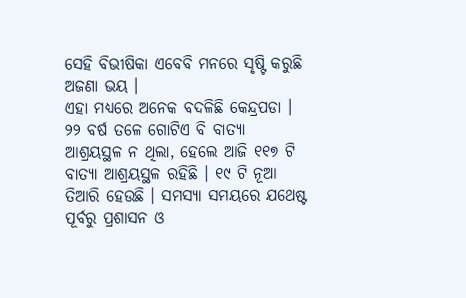ସେହି ବିଭୀଷିକା ଏବେବି ମନରେ ସୃଷ୍ଟି କରୁଛି ଅଜଣା ଭୟ ।
ଏହା ମଧ୍ୟରେ ଅନେକ ବଦଳିଛି କେନ୍ଦ୍ରପଡା । ୨୨ ବର୍ଷ ତଳେ ଗୋଟିଏ ବି ବାତ୍ୟା ଆଶ୍ରୟସ୍ଥଳ ନ ଥିଲା, ହେଲେ ଆଜି ୧୧୭ ଟି ବାତ୍ୟା ଆଶ୍ରୟସ୍ଥଳ ରହିଛି । ୧୯ ଟି ନୂଆ ତିଆରି ହେଉଛି । ସମସ୍ୟା ସମୟରେ ଯଥେଷ୍ଟ ପୂର୍ବରୁ ପ୍ରଶାସନ ଓ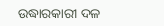ଉଦ୍ଧାରକାରୀ ଦଳ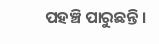ପହଞ୍ଚି ପାରୁଛନ୍ତି ।